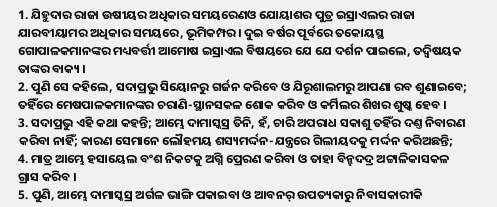1. ଯିହୁଦାର ରାଜା ଉଷୀୟର ଅଧିକାର ସମୟରେଣଓ ଯୋୟାଶର ପୁତ୍ର ଇସ୍ରାଏଲର ରାଜା ଯାରବୀୟାମର ଅଧିକାର ସମୟରେ, ଭୂମିକମ୍ପର। ଦୁଇ ବର୍ଷର ପୂର୍ବରେ ତକୋୟସ୍ଥ ଗୋପାଳକମାନଙ୍କର ମଧ୍ୟବର୍ତ୍ତୀ ଆମୋଷ ଇସ୍ରାଏଲ ବିଷୟରେ ଯେ ଯେ ଦର୍ଶନ ପାଇଲେ, ତଦ୍ବିଷୟକ ତାଙ୍କର ବାକ୍ୟ ।
2. ପୁଣି ସେ କହିଲେ, ସଦାପ୍ରଭୁ ସିୟୋନରୁ ଗର୍ଜନ କରିବେ ଓ ଯିରୂଶାଲମରୁ ଆପଣା ରବ ଶୁଣାଇବେ; ତହିଁରେ ମେଷପାଳକମାନଙ୍କର ଚରାଣି-ସ୍ଥାନସକଳ ଶୋକ କରିବ ଓ କର୍ମିଲର ଶିଖର ଶୁଷ୍କ ହେବ ।
3. ସଦାପ୍ରଭୁ ଏହି କଥା କହନ୍ତି; ଆମ୍ଭେ ଦାମାସ୍କସ୍ର ତିନି, ହଁ, ଚାରି ଅପରାଧ ସକାଶୁ ତହିଁର ଦଣ୍ତ ନିବାରଣ କରିବା ନାହିଁ; କାରଣ ସେମାନେ ଲୌହମୟ ଶସ୍ୟମର୍ଦ୍ଦନ-ଯନ୍ତ୍ରରେ ଗିଲୀୟଦକୁ ମର୍ଦ୍ଦନ କରିଅଛନ୍ତି;
4. ମାତ୍ର ଆମ୍ଭେ ହସାୟେଲ ବଂଶ ନିକଟକୁ ଅଗ୍ନି ପ୍ରେରଣ କରିବା ଓ ତାହା ବିନ୍ହଦଦ୍ର ଅଟ୍ଟାଳିକାସକଳ ଗ୍ରାସ କରିବ ।
5. ପୁଣି, ଆମ୍ଭେ ଦାମାସ୍କସ୍ର ଅର୍ଗଳ ଭାଙ୍ଗି ପକାଇବା ଓ ଆବନର୍ ଉପତ୍ୟକାରୁ ନିବାସକାରୀକି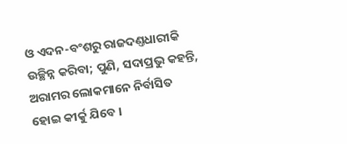ଓ ଏଦନ-ବଂଶରୁ ରାଜଦଣ୍ତଧାରୀକି ଉଚ୍ଛିନ୍ନ କରିବା; ପୁଣି, ସଦାପ୍ରଭୁ କହନ୍ତି, ଅରାମର ଲୋକମାନେ ନିର୍ବାସିତ ହୋଇ କୀର୍କୁ ଯିବେ ।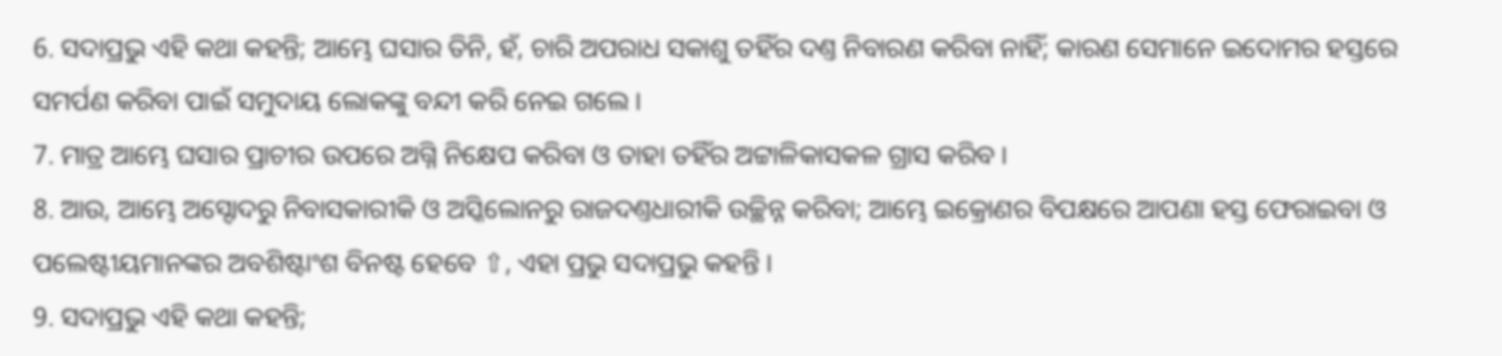6. ସଦାପ୍ରଭୁ ଏହି କଥା କହନ୍ତି; ଆମ୍ଭେ ଘସାର ତିନି, ହଁ, ଚାରି ଅପରାଧ ସକାଶୁ ତହିଁର ଦଣ୍ତ ନିବାରଣ କରିବା ନାହିଁ; କାରଣ ସେମାନେ ଇଦୋମର ହସ୍ତରେ ସମର୍ପଣ କରିବା ପାଇଁ ସମୁଦାୟ ଲୋକଙ୍କୁ ବନ୍ଦୀ କରି ନେଇ ଗଲେ ।
7. ମାତ୍ର ଆମ୍ଭେ ଘସାର ପ୍ରାଚୀର ଉପରେ ଅଗ୍ନି ନିକ୍ଷେପ କରିବା ଓ ତାହା ତହିଁର ଅଟ୍ଟାଳିକାସକଳ ଗ୍ରାସ କରିବ ।
8. ଆଉ, ଆମ୍ଭେ ଅସ୍ଦୋଦରୁ ନିବାସକାରୀକି ଓ ଅସ୍କିଲୋନରୁ ରାଜଦଣ୍ତଧାରୀକି ଉଚ୍ଛିନ୍ନ କରିବା; ଆମ୍ଭେ ଇକ୍ରୋଣର ବିପକ୍ଷରେ ଆପଣା ହସ୍ତ ଫେରାଇବା ଓ ପଲେଷ୍ଟୀୟମାନଙ୍କର ଅବଶିଷ୍ଟାଂଶ ବିନଷ୍ଟ ହେବେ ⇧, ଏହା ପ୍ରଭୁ ସଦାପ୍ରଭୁ କହନ୍ତି ।
9. ସଦାପ୍ରଭୁ ଏହି କଥା କହନ୍ତି;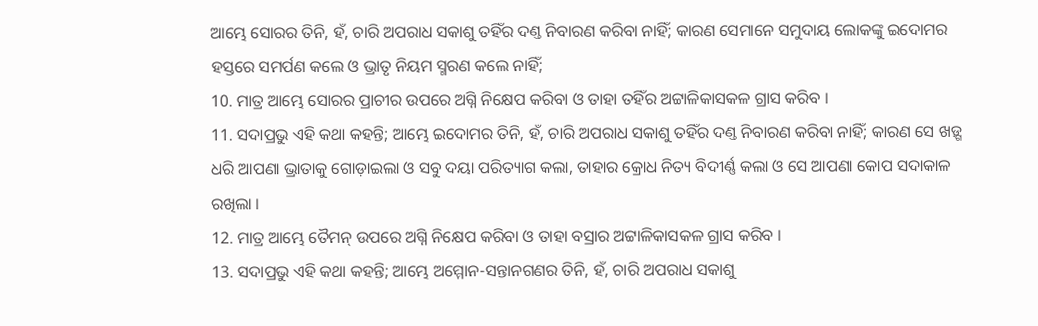ଆମ୍ଭେ ସୋରର ତିନି, ହଁ, ଚାରି ଅପରାଧ ସକାଶୁ ତହିଁର ଦଣ୍ତ ନିବାରଣ କରିବା ନାହିଁ; କାରଣ ସେମାନେ ସମୁଦାୟ ଲୋକଙ୍କୁ ଇଦୋମର ହସ୍ତରେ ସମର୍ପଣ କଲେ ଓ ଭ୍ରାତୃ ନିୟମ ସ୍ମରଣ କଲେ ନାହିଁ;
10. ମାତ୍ର ଆମ୍ଭେ ସୋରର ପ୍ରାଚୀର ଉପରେ ଅଗ୍ନି ନିକ୍ଷେପ କରିବା ଓ ତାହା ତହିଁର ଅଟ୍ଟାଳିକାସକଳ ଗ୍ରାସ କରିବ ।
11. ସଦାପ୍ରଭୁ ଏହି କଥା କହନ୍ତି; ଆମ୍ଭେ ଇଦୋମର ତିନି, ହଁ, ଚାରି ଅପରାଧ ସକାଶୁ ତହିଁର ଦଣ୍ତ ନିବାରଣ କରିବା ନାହିଁ; କାରଣ ସେ ଖଡ଼୍ଗ ଧରି ଆପଣା ଭ୍ରାତାକୁ ଗୋଡ଼ାଇଲା ଓ ସବୁ ଦୟା ପରିତ୍ୟାଗ କଲା, ତାହାର କ୍ରୋଧ ନିତ୍ୟ ବିଦୀର୍ଣ୍ଣ କଲା ଓ ସେ ଆପଣା କୋପ ସଦାକାଳ ରଖିଲା ।
12. ମାତ୍ର ଆମ୍ଭେ ତୈମନ୍ ଉପରେ ଅଗ୍ନି ନିକ୍ଷେପ କରିବା ଓ ତାହା ବସ୍ରାର ଅଟ୍ଟାଳିକାସକଳ ଗ୍ରାସ କରିବ ।
13. ସଦାପ୍ରଭୁ ଏହି କଥା କହନ୍ତି; ଆମ୍ଭେ ଅମ୍ମୋନ-ସନ୍ତାନଗଣର ତିନି, ହଁ, ଚାରି ଅପରାଧ ସକାଶୁ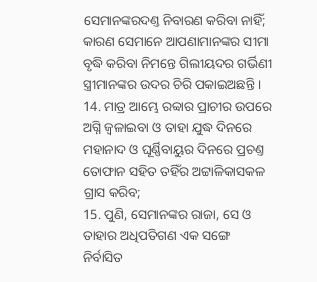ସେମାନଙ୍କରଦଣ୍ତ ନିବାରଣ କରିବା ନାହିଁ; କାରଣ ସେମାନେ ଆପଣାମାନଙ୍କର ସୀମା ବୃଦ୍ଧି କରିବା ନିମନ୍ତେ ଗିଲୀୟଦର ଗର୍ଭିଣୀ ସ୍ତ୍ରୀମାନଙ୍କର ଉଦର ଚିରି ପକାଇଅଛନ୍ତି ।
14. ମାତ୍ର ଆମ୍ଭେ ରବ୍ବାର ପ୍ରାଚୀର ଉପରେ ଅଗ୍ନି ଜ୍ଵଳାଇବା ଓ ତାହା ଯୁଦ୍ଧ ଦିନରେ ମହାନାଦ ଓ ଘୂର୍ଣ୍ଣିବାୟୁର ଦିନରେ ପ୍ରଚଣ୍ତ ତୋଫାନ ସହିତ ତହିଁର ଅଟ୍ଟାଳିକାସକଳ ଗ୍ରାସ କରିବ;
15. ପୁଣି, ସେମାନଙ୍କର ରାଜା, ସେ ଓ ତାହାର ଅଧିପତିଗଣ ଏକ ସଙ୍ଗେ ନିର୍ବାସିତ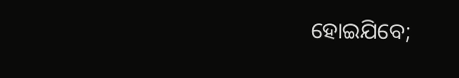ହୋଇଯିବେ;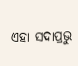ଏହା ସଦାପ୍ରଭୁ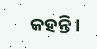କହନ୍ତି ।